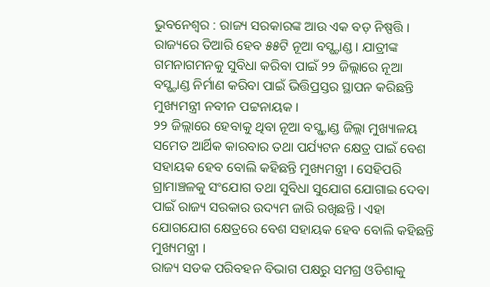ଭୁବନେଶ୍ବର : ରାଜ୍ୟ ସରକାରଙ୍କ ଆଉ ଏକ ବଡ଼ ନିଷ୍ପତ୍ତି । ରାଜ୍ୟରେ ତିଆରି ହେବ ୫୫ଟି ନୂଆ ବସ୍ଷ୍ଟାଣ୍ଡ । ଯାତ୍ରୀଙ୍କ ଗମନାଗମନକୁ ସୁବିଧା କରିବା ପାଇଁ ୨୨ ଜିଲ୍ଲାରେ ନୂଆ ବସ୍ଷ୍ଟାଣ୍ଡ ନିର୍ମାଣ କରିବା ପାଇଁ ଭିତ୍ତିପ୍ରସ୍ତର ସ୍ଥାପନ କରିଛନ୍ତି ମୁଖ୍ୟମନ୍ତ୍ରୀ ନବୀନ ପଟ୍ଟନାୟକ ।
୨୨ ଜିଲ୍ଲାରେ ହେବାକୁ ଥିବା ନୂଆ ବସ୍ଷ୍ଟାଣ୍ଡ ଜିଲ୍ଲା ମୁଖ୍ୟାଳୟ ସମେତ ଆର୍ଥିକ କାରବାର ତଥା ପର୍ଯ୍ୟଟନ କ୍ଷେତ୍ର ପାଇଁ ବେଶ ସହାୟକ ହେବ ବୋଲି କହିଛନ୍ତି ମୁଖ୍ୟମନ୍ତ୍ରୀ । ସେହିପରି ଗ୍ରାମାଞ୍ଚଳକୁ ସଂଯୋଗ ତଥା ସୁବିଧା ସୁଯୋଗ ଯୋଗାଇ ଦେବା ପାଇଁ ରାଜ୍ୟ ସରକାର ଉଦ୍ୟମ ଜାରି ରଖିଛନ୍ତି । ଏହା ଯୋଗଯୋଗ କ୍ଷେତ୍ରରେ ବେଶ ସହାୟକ ହେବ ବୋଲି କହିଛନ୍ତି ମୁଖ୍ୟମନ୍ତ୍ରୀ ।
ରାଜ୍ୟ ସଡକ ପରିବହନ ବିଭାଗ ପକ୍ଷରୁ ସମଗ୍ର ଓଡିଶାକୁ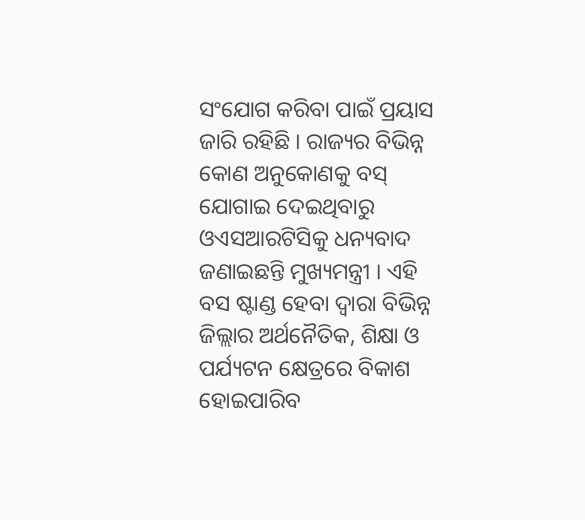ସଂଯୋଗ କରିବା ପାଇଁ ପ୍ରୟାସ ଜାରି ରହିଛି । ରାଜ୍ୟର ବିଭିନ୍ନ କୋଣ ଅନୁକୋଣକୁ ବସ୍ ଯୋଗାଇ ଦେଇଥିବାରୁ ଓଏସଆରଟିସିକୁ ଧନ୍ୟବାଦ ଜଣାଇଛନ୍ତି ମୁଖ୍ୟମନ୍ତ୍ରୀ । ଏହି ବସ ଷ୍ଟାଣ୍ଡ ହେବା ଦ୍ବାରା ବିଭିନ୍ନ ଜିଲ୍ଲାର ଅର୍ଥନୈତିକ, ଶିକ୍ଷା ଓ ପର୍ଯ୍ୟଟନ କ୍ଷେତ୍ରରେ ବିକାଶ ହୋଇପାରିବ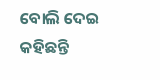ବୋଲି ଦେଇ କହିଛନ୍ତି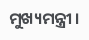ମୁଖ୍ୟମନ୍ତ୍ରୀ ।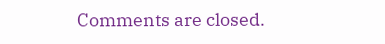Comments are closed.